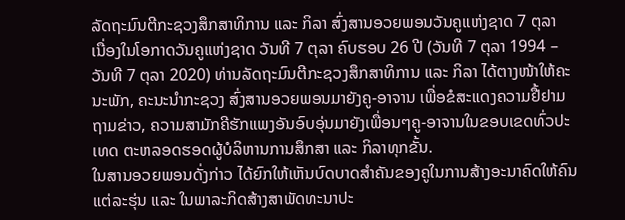ລັດຖະມົນຕີກະຊວງສຶກສາທິການ ແລະ ກິລາ ສົ່ງສານອວຍພອນວັນຄູແຫ່ງຊາດ 7 ຕຸລາ
ເນື່ອງໃນໂອກາດວັນຄູແຫ່ງຊາດ ວັນທີ 7 ຕຸລາ ຄົບຮອບ 26 ປີ (ວັນທີ 7 ຕຸລາ 1994 – ວັນທີ 7 ຕຸລາ 2020) ທ່ານລັດຖະມົນຕີກະຊວງສຶກສາທິການ ແລະ ກິລາ ໄດ້ຕາງໜ້າໃຫ້ຄະນະພັກ, ຄະນະນໍາກະຊວງ ສົ່ງສານອວຍພອນມາຍັງຄູ-ອາຈານ ເພື່ອຂໍສະແດງຄວາມຢື້ຢາມຖາມຂ່າວ, ຄວາມສາມັກຄີຮັກແພງອັນອົບອຸ່ນມາຍັງເພື່ອນໆຄູ-ອາຈານໃນຂອບເຂດທົ່ວປະເທດ ຕະຫລອດຮອດຜູ້ບໍລິຫານການສຶກສາ ແລະ ກິລາທຸກຂັ້ນ.
ໃນສານອວຍພອນດັ່ງກ່າວ ໄດ້ຍົກໃຫ້ເຫັນບົດບາດສໍາຄັນຂອງຄູໃນການສ້າງອະນາຄົດໃຫ້ຄົນແຕ່ລະຮຸ່ນ ແລະ ໃນພາລະກິດສ້າງສາພັດທະນາປະ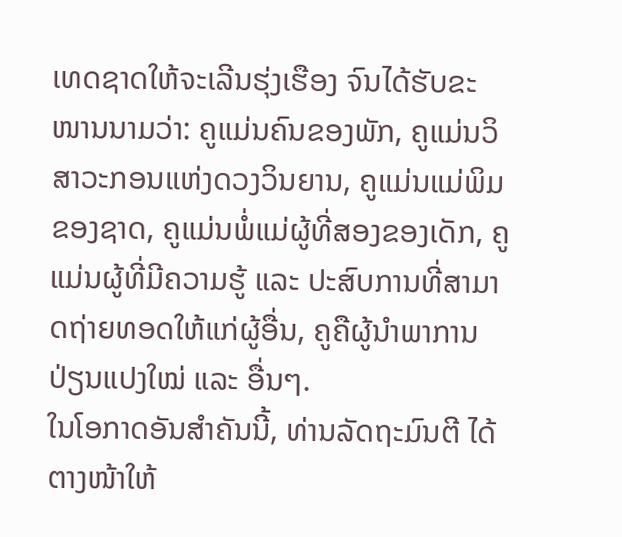ເທດຊາດໃຫ້ຈະເລີນຮຸ່ງເຮືອງ ຈົນໄດ້ຮັບຂະໜານນາມວ່າ: ຄູແມ່ນຄົນຂອງພັກ, ຄູແມ່ນວິສາວະກອນແຫ່ງດວງວິນຍານ, ຄູແມ່ນແມ່ພິມຂອງຊາດ, ຄູແມ່ນພໍ່ແມ່ຜູ້ທີ່ສອງຂອງເດັກ, ຄູແມ່ນຜູ້ທີ່ມີຄວາມຮູ້ ແລະ ປະສົບການທີ່ສາມາດຖ່າຍທອດໃຫ້ແກ່ຜູ້ອື່ນ, ຄູຄືຜູ້ນໍາພາການປ່ຽນແປງໃໝ່ ແລະ ອື່ນໆ.
ໃນໂອກາດອັນສຳຄັນນີ້, ທ່ານລັດຖະມົນຕີ ໄດ້ຕາງໜ້າໃຫ້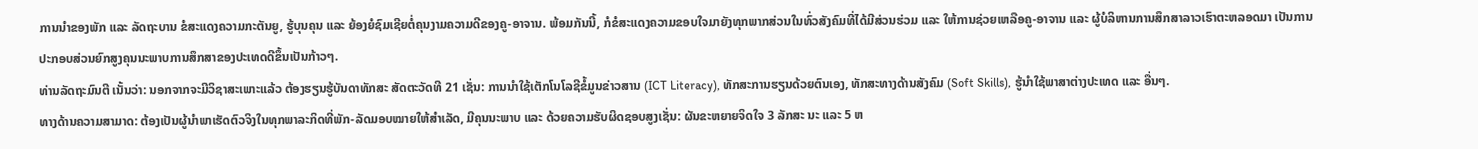ການນໍາຂອງພັກ ແລະ ລັດຖະບານ ຂໍສະແດງຄວາມກະຕັນຍູ, ຮູ້ບຸນຄຸນ ແລະ ຍ້ອງຍໍຊົມເຊີຍຕໍ່ຄຸນງາມຄວາມດີຂອງຄູ-ອາຈານ. ພ້ອມກັນນີ້, ກໍຂໍສະແດງຄວາມຂອບໃຈມາຍັງທຸກພາກສ່ວນໃນທົ່ວສັງຄົມທີ່ໄດ້ມີສ່ວນຮ່ວມ ແລະ ໃຫ້ການຊ່ວຍເຫລືອຄູ-ອາຈານ ແລະ ຜູ້ບໍລິຫານການສຶກສາລາວເຮົາຕະຫລອດມາ ເປັນການປະກອບສ່ວນຍົກສູງຄຸນນະພາບການສຶກສາຂອງປະເທດດີຂຶ້ນເປັນກ້າວໆ.
ທ່ານລັດຖະມົນຕີ ເນັ້ນວ່າ: ນອກຈາກຈະມີວິຊາສະເພາະແລ້ວ ຕ້ອງຮຽນຮູ້ບັນດາທັກສະ ສັດຕະວັດທີ 21 ເຊັ່ນ: ການນຳໃຊ້ເຕັກໂນໂລຊີຂໍ້ມູນຂ່າວສານ (ICT Literacy), ທັກສະການຮຽນດ້ວຍຕົນເອງ, ທັກສະທາງດ້ານສັງຄົມ (Soft Skills), ຮູ້ນຳໃຊ້ພາສາຕ່າງປະເທດ ແລະ ອື່ນໆ.
ທາງດ້ານຄວາມສາມາດ: ຕ້ອງເປັນຜູ້ນຳພາເຮັດຕົວຈິງໃນທຸກພາລະກິດທີ່ພັກ-ລັດມອບໝາຍໃຫ້ສຳເລັດ, ມີຄຸນນະພາບ ແລະ ດ້ວຍຄວາມຮັບຜິດຊອບສູງເຊັ່ນ: ຜັນຂະຫຍາຍຈິດໃຈ 3 ລັກສະ ນະ ແລະ 5 ຫ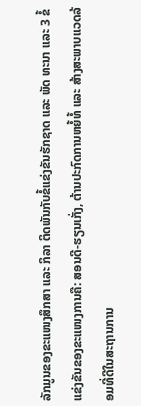ລັກມູນຂອງຂະແໜງສຶກສາ ແລະ ກິລາ ຕິດພັນກັບຂໍ້ແຂ່ງຂັນຮັກຊາດ ແລະ ພັດ ທະນາ ແລະ 3 ຂໍ້ແຂ່ງຂັນຂອງຂະແໜງການຄື: ສອນດີ-ຮຽນເກັ່ງ, ຕ້ານປະກົດການຫຍໍ້ທໍ້ ແລະ ສ້າງສະພາບແວດລ້ອມທີ່ດີໃນສະຖານການ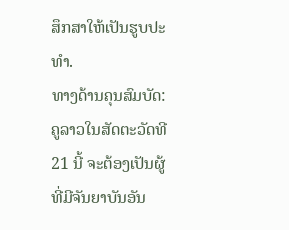ສຶກສາໃຫ້ເປັນຮູບປະທຳ.
ທາງດ້ານຄຸນສົມບັດ: ຄູລາວໃນສັດຕະວັດທີ 21 ນີ້ ຈະຕ້ອງເປັນຜູ້ທີ່ມີຈັນຍາບັນອັນ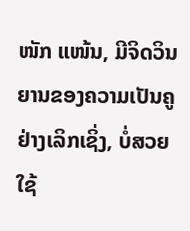ໜັກ ແໜ້ນ, ມີຈິດວິນຍານຂອງຄວາມເປັນຄູຢ່າງເລິກເຊິ່ງ, ບໍ່ສວຍໃຊ້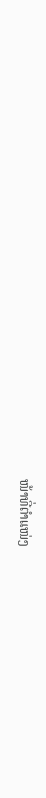ໜ້າທີ່ຕໍາແໜ່ງ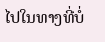ໄປໃນທາງທີ່ບໍ່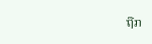ຖືກ